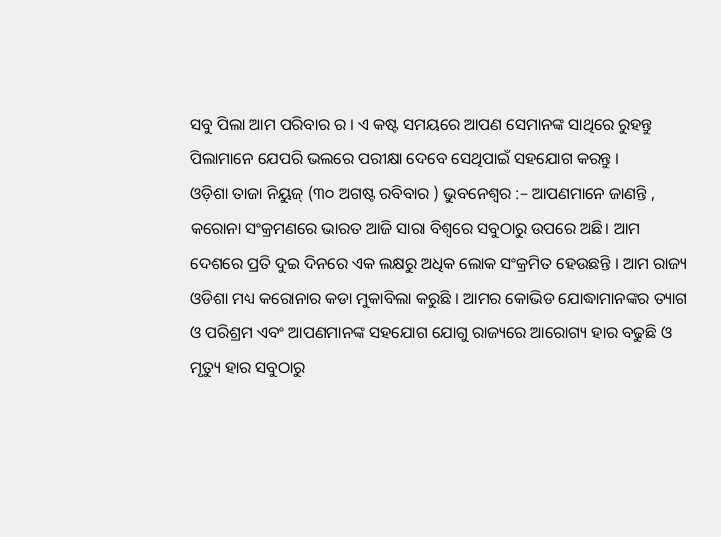ସବୁ ପିଲା ଆମ ପରିବାର ର । ଏ କଷ୍ଟ ସମୟରେ ଆପଣ ସେମାନଙ୍କ ସାଥିରେ ରୁହନ୍ତୁ
ପିଲାମାନେ ଯେପରି ଭଲରେ ପରୀକ୍ଷା ଦେବେ ସେଥିପାଇଁ ସହଯୋଗ କରନ୍ତୁ ।
ଓଡ଼ିଶା ତାଜା ନିୟୁଜ୍ (୩୦ ଅଗଷ୍ଟ ରବିବାର ) ଭୁବନେଶ୍ୱର :– ଆପଣମାନେ ଜାଣନ୍ତି , କରୋନା ସଂକ୍ରମଣରେ ଭାରତ ଆଜି ସାରା ବିଶ୍ବରେ ସବୁଠାରୁ ଉପରେ ଅଛି। ଆମ ଦେଶରେ ପ୍ରତି ଦୁଇ ଦିନରେ ଏକ ଲକ୍ଷରୁ ଅଧିକ ଲୋକ ସଂକ୍ରମିତ ହେଉଛନ୍ତି । ଆମ ରାଜ୍ୟ ଓଡିଶା ମଧ୍ୟ କରୋନାର କଡା ମୁକାବିଲା କରୁଛି । ଆମର କୋଭିଡ ଯୋଦ୍ଧାମାନଙ୍କର ତ୍ୟାଗ ଓ ପରିଶ୍ରମ ଏବଂ ଆପଣମାନଙ୍କ ସହଯୋଗ ଯୋଗୁ ରାଜ୍ୟରେ ଆରୋଗ୍ୟ ହାର ବଢୁଛି ଓ ମୃତ୍ୟୁ ହାର ସବୁଠାରୁ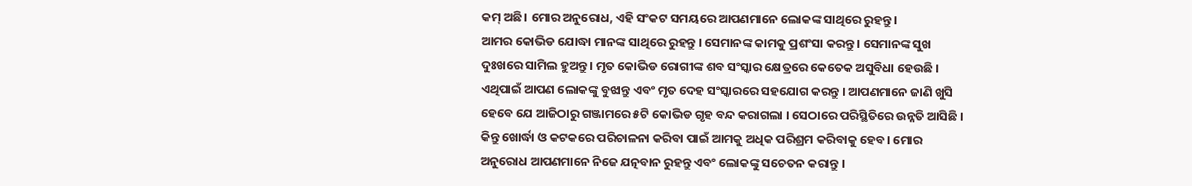କମ୍ ଅଛି। ମୋର ଅନୁରୋଧ, ଏହି ସଂକଟ ସମୟରେ ଆପଣମାନେ ଲୋକଙ୍କ ସାଥିରେ ରୁହନ୍ତୁ ।
ଆମର କୋଭିଡ ଯୋଦ୍ଧା ମାନଙ୍କ ସାଥିରେ ରୁହନ୍ତୁ । ସେମାନଙ୍କ କାମକୁ ପ୍ରଶଂସା କରନ୍ତୁ । ସେମାନଙ୍କ ସୁଖ ଦୁଃଖରେ ସାମିଲ ହୁଅନ୍ତୁ । ମୃତ କୋଭିଡ ରୋଗୀଙ୍କ ଶବ ସଂସ୍କାର କ୍ଷେତ୍ରରେ କେତେକ ଅସୁବିଧା ହେଉଛି । ଏଥିପାଇଁ ଆପଣ ଲୋକଙ୍କୁ ବୁଝାନ୍ତୁ ଏବଂ ମୃତ ଦେହ ସଂସ୍କାରରେ ସହଯୋଗ କରନ୍ତୁ । ଆପଣମାନେ ଜାଣି ଖୁସି ହେବେ ଯେ ଆଜିଠାରୁ ଗଞ୍ଜାମରେ ୫ଟି କୋଭିଡ ଗୃହ ବନ୍ଦ କରାଗଲା । ସେଠାରେ ପରିସ୍ଥିତିରେ ଉନ୍ନତି ଆସିଛି । କିନ୍ତୁ ଖୋର୍ଦ୍ଧା ଓ କଟକରେ ପରିଚାଳନା କରିବା ପାଇଁ ଆମକୁ ଅଧିକ ପରିଶ୍ରମ କରିବାକୁ ହେବ। ମୋର ଅନୁରୋଧ ଆପଣମାନେ ନିଜେ ଯତ୍ନବାନ ରୁହନ୍ତୁ ଏବଂ ଲୋକଙ୍କୁ ସଚେତନ କରାନ୍ତୁ ।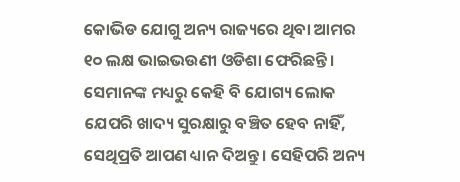କୋଭିଡ ଯୋଗୁ ଅନ୍ୟ ରାଜ୍ୟରେ ଥିବା ଆମର ୧୦ ଲକ୍ଷ ଭାଇଭଉଣୀ ଓଡିଶା ଫେରିଛନ୍ତି । ସେମାନଙ୍କ ମଧ୍ୟରୁ କେହି ବି ଯୋଗ୍ୟ ଲୋକ ଯେପରି ଖାଦ୍ୟ ସୁରକ୍ଷାରୁ ବଞ୍ଚିତ ହେବ ନାହିଁ, ସେଥିପ୍ରତି ଆପଣ ଧ୍ୟାନ ଦିଅନ୍ତୁ । ସେହିପରି ଅନ୍ୟ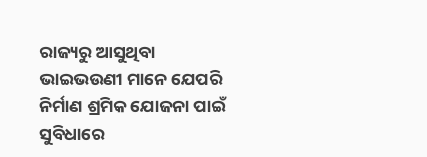ରାଜ୍ୟରୁ ଆସୁଥିବା ଭାଇଭଉଣୀ ମାନେ ଯେପରି ନିର୍ମାଣ ଶ୍ରମିକ ଯୋଜନା ପାଇଁ ସୁବିଧାରେ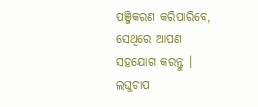ପଞ୍ଜିକରଣ କରିପାରିବେ, ସେଥିରେ ଆପଣ ସହଯୋଗ କରନ୍ତୁ । ଲଘୁଚାପ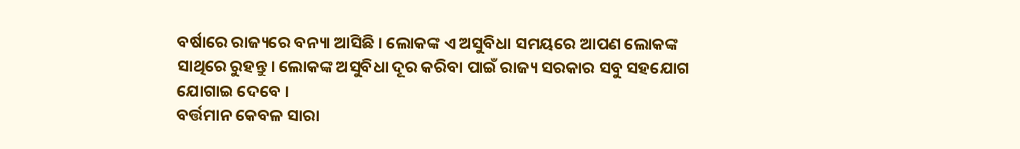ବର୍ଷାରେ ରାଜ୍ୟରେ ବନ୍ୟା ଆସିଛି । ଲୋକଙ୍କ ଏ ଅସୁବିଧା ସମୟରେ ଆପଣ ଲୋକଙ୍କ ସାଥିରେ ରୁହନ୍ତୁ । ଲୋକଙ୍କ ଅସୁବିଧା ଦୂର କରିବା ପାଇଁ ରାଜ୍ୟ ସରକାର ସବୁ ସହଯୋଗ ଯୋଗାଇ ଦେବେ ।
ବର୍ତ୍ତମାନ କେବଳ ସାରା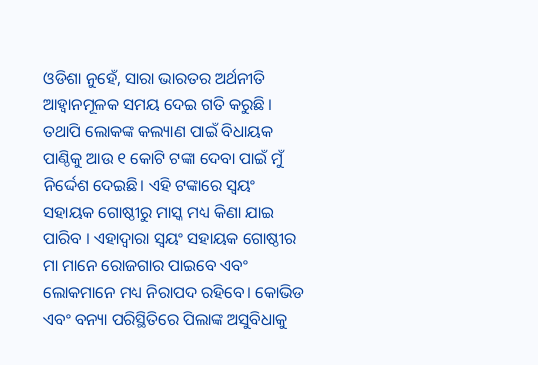ଓଡିଶା ନୁହେଁ, ସାରା ଭାରତର ଅର୍ଥନୀତି ଆହ୍ବାନମୂଳକ ସମୟ ଦେଇ ଗତି କରୁଛି । ତଥାପି ଲୋକଙ୍କ କଲ୍ୟାଣ ପାଇଁ ବିଧାୟକ ପାଣ୍ଠିକୁ ଆଉ ୧ କୋଟି ଟଙ୍କା ଦେବା ପାଇଁ ମୁଁ ନିର୍ଦ୍ଦେଶ ଦେଇଛି। ଏହି ଟଙ୍କାରେ ସ୍ବୟଂ ସହାୟକ ଗୋଷ୍ଠୀରୁ ମାସ୍କ ମଧ୍ୟ କିଣା ଯାଇ ପାରିବ । ଏହାଦ୍ବାରା ସ୍ବୟଂ ସହାୟକ ଗୋଷ୍ଠୀର ମା ମାନେ ରୋଜଗାର ପାଇବେ ଏବଂ ଲୋକମାନେ ମଧ୍ୟ ନିରାପଦ ରହିବେ। କୋଭିଡ ଏବଂ ବନ୍ୟା ପରିସ୍ଥିତିରେ ପିଲାଙ୍କ ଅସୁବିଧାକୁ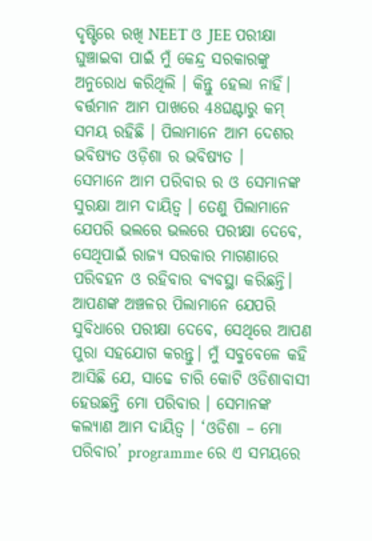ଦୃଷ୍ଟିରେ ରଖି NEET ଓ JEE ପରୀକ୍ଷା ଘୁଞ୍ଚାଇବା ପାଇଁ ମୁଁ କେନ୍ଦ୍ର ସରକାରଙ୍କୁ ଅନୁରୋଧ କରିଥିଲି । କିନ୍ତୁ ହେଲା ନାହିଁ। ବର୍ତ୍ତମାନ ଆମ ପାଖରେ 48ଘଣ୍ଟାରୁ କମ୍ ସମୟ ରହିଛି । ପିଲାମାନେ ଆମ ଦେଶର ଭବିଷ୍ୟତ ଓଡ଼ିଶା ର ଭବିଷ୍ୟତ ।
ସେମାନେ ଆମ ପରିବାର ର ଓ ସେମାନଙ୍କ ସୁରକ୍ଷା ଆମ ଦାୟିତ୍ବ । ତେଣୁ ପିଲାମାନେ ଯେପରି ଭଲରେ ଭଲରେ ପରୀକ୍ଷା ଦେବେ, ସେଥିପାଇଁ ରାଜ୍ୟ ସରକାର ମାଗଣାରେ ପରିବହନ ଓ ରହିବାର ବ୍ୟବସ୍ଥା କରିଛନ୍ତି। ଆପଣଙ୍କ ଅଞ୍ଚଳର ପିଲାମାନେ ଯେପରି ସୁବିଧାରେ ପରୀକ୍ଷା ଦେବେ, ସେଥିରେ ଆପଣ ପୁରା ସହଯୋଗ କରନ୍ତୁ। ମୁଁ ସବୁବେଳେ କହି ଆସିଛି ଯେ, ସାଢେ ଚାରି କୋଟି ଓଡିଶାବାସୀ ହେଉଛନ୍ତି ମୋ ପରିବାର । ସେମାନଙ୍କ କଲ୍ୟାଣ ଆମ ଦାୟିତ୍ବ । ‘ଓଡିଶା – ମୋ ପରିବାର’ programme ରେ ଏ ସମୟରେ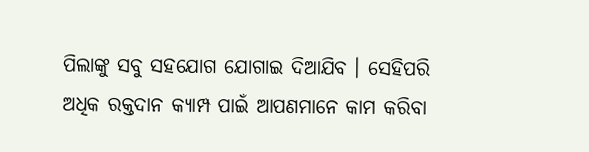ପିଲାଙ୍କୁ ସବୁ ସହଯୋଗ ଯୋଗାଇ ଦିଆଯିବ । ସେହିପରି ଅଧିକ ରକ୍ତଦାନ କ୍ୟାମ୍ପ ପାଇଁ ଆପଣମାନେ କାମ କରିବା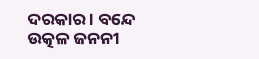ଦରକାର । ବନ୍ଦେ ଉତ୍କଳ ଜନନୀ